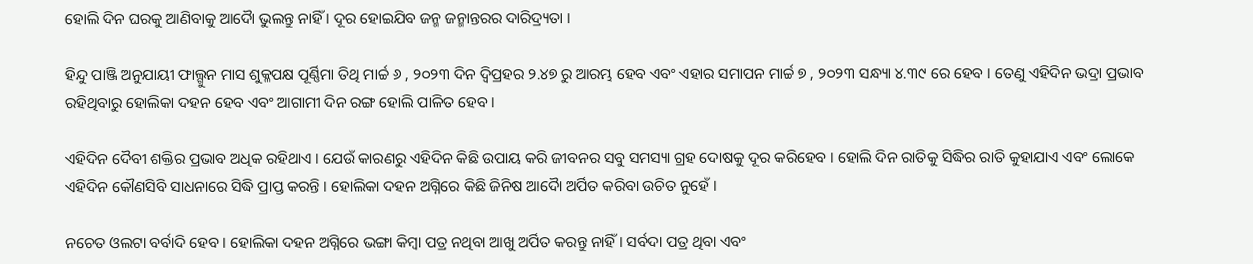ହୋଲି ଦିନ ଘରକୁ ଆଣିବାକୁ ଆଦୋୖ ଭୁଲନ୍ତୁ ନାହିଁ । ଦୂର ହୋଇଯିବ ଜନ୍ମ ଜନ୍ମାନ୍ତରର ଦାରିଦ୍ର୍ୟତା ।

ହିନ୍ଦୁ ପାଞ୍ଜି ଅନୁଯାୟୀ ଫାଲ୍ଗୁନ ମାସ ଶୁକ୍ଳପକ୍ଷ ପୂର୍ଣ୍ଣିମା ତିଥି ମାର୍ଚ୍ଚ ୬ , ୨୦୨୩ ଦିନ ଦ୍ୱିପ୍ରହର ୨.୪୭ ରୁ ଆରମ୍ଭ ହେବ ଏବଂ ଏହାର ସମାପନ ମାର୍ଚ୍ଚ ୭ , ୨୦୨୩ ସନ୍ଧ୍ୟା ୪.୩୯ ରେ ହେବ । ତେଣୁ ଏହିଦିନ ଭଦ୍ରା ପ୍ରଭାବ ରହିଥିବାରୁ ହୋଲିକା ଦହନ ହେବ ଏବଂ ଆଗାମୀ ଦିନ ରଙ୍ଗ ହୋଲି ପାଳିତ ହେବ ।

ଏହିଦିନ ଦୈବୀ ଶକ୍ତିର ପ୍ରଭାବ ଅଧିକ ରହିଥାଏ । ଯେଉଁ କାରଣରୁ ଏହିଦିନ କିଛି ଉପାୟ କରି ଜୀବନର ସବୁ ସମସ୍ୟା ଗ୍ରହ ଦୋଷକୁ ଦୂର କରିହେବ । ହୋଲି ଦିନ ରାତିକୁ ସିଦ୍ଧିର ରାତି କୁହାଯାଏ ଏବଂ ଲୋକେ ଏହିଦିନ କୌଣସିବି ସାଧନାରେ ସିଦ୍ଧି ପ୍ରାପ୍ତ କରନ୍ତି । ହୋଲିକା ଦହନ ଅଗ୍ନିରେ କିଛି ଜିନିଷ ଆଦୋୖ ଅର୍ପିତ କରିବା ଉଚିତ ନୁହେଁ ।

ନଚେତ ଓଲଟା ବର୍ବାଦି ହେବ । ହୋଲିକା ଦହନ ଅଗ୍ନିରେ ଭଙ୍ଗା କିମ୍ବା ପତ୍ର ନଥିବା ଆଖୁ ଅର୍ପିତ କରନ୍ତୁ ନାହିଁ । ସର୍ବଦା ପତ୍ର ଥିବା ଏବଂ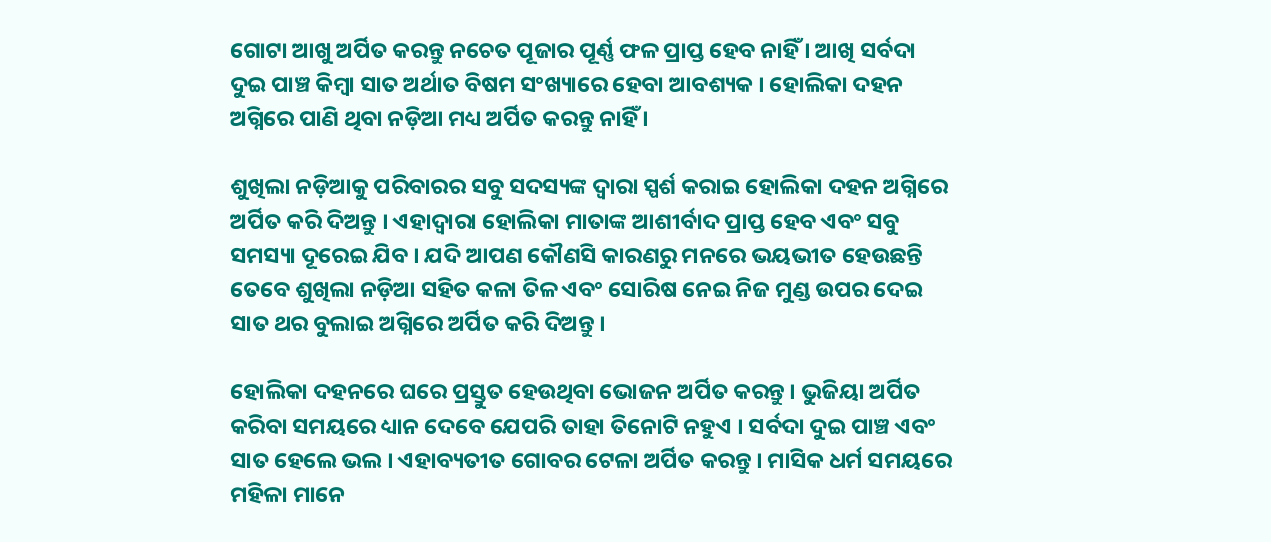ଗୋଟା ଆଖୁ ଅର୍ପିତ କରନ୍ତୁ ନଚେତ ପୂଜାର ପୂର୍ଣ୍ଣ ଫଳ ପ୍ରାପ୍ତ ହେବ ନାହିଁ । ଆଖି ସର୍ବଦା ଦୁଇ ପାଞ୍ଚ କିମ୍ବା ସାତ ଅର୍ଥାତ ବିଷମ ସଂଖ୍ୟାରେ ହେବା ଆବଶ୍ୟକ । ହୋଲିକା ଦହନ ଅଗ୍ନିରେ ପାଣି ଥିବା ନଡ଼ିଆ ମଧ୍ୟ ଅର୍ପିତ କରନ୍ତୁ ନାହିଁ ।

ଶୁଖିଲା ନଡ଼ିଆକୁ ପରିବାରର ସବୁ ସଦସ୍ୟଙ୍କ ଦ୍ୱାରା ସ୍ପର୍ଶ କରାଇ ହୋଲିକା ଦହନ ଅଗ୍ନିରେ ଅର୍ପିତ କରି ଦିଅନ୍ତୁ । ଏହାଦ୍ବାରା ହୋଲିକା ମାତାଙ୍କ ଆଶୀର୍ବାଦ ପ୍ରାପ୍ତ ହେବ ଏବଂ ସବୁ ସମସ୍ୟା ଦୂରେଇ ଯିବ । ଯଦି ଆପଣ କୌଣସି କାରଣରୁ ମନରେ ଭୟଭୀତ ହେଉଛନ୍ତି ତେବେ ଶୁଖିଲା ନଡ଼ିଆ ସହିତ କଳା ତିଳ ଏବଂ ସୋରିଷ ନେଇ ନିଜ ମୁଣ୍ଡ ଉପର ଦେଇ ସାତ ଥର ବୁଲାଇ ଅଗ୍ନିରେ ଅର୍ପିତ କରି ଦିଅନ୍ତୁ ।

ହୋଲିକା ଦହନରେ ଘରେ ପ୍ରସ୍ତୁତ ହେଉଥିବା ଭୋଜନ ଅର୍ପିତ କରନ୍ତୁ । ଭୁଜିୟା ଅର୍ପିତ କରିବା ସମୟରେ ଧ୍ୟାନ ଦେବେ ଯେପରି ତାହା ତିନୋଟି ନହୁଏ । ସର୍ବଦା ଦୁଇ ପାଞ୍ଚ ଏବଂ ସାତ ହେଲେ ଭଲ । ଏହାବ୍ୟତୀତ ଗୋବର ଟେଳା ଅର୍ପିତ କରନ୍ତୁ । ମାସିକ ଧର୍ମ ସମୟରେ ମହିଳା ମାନେ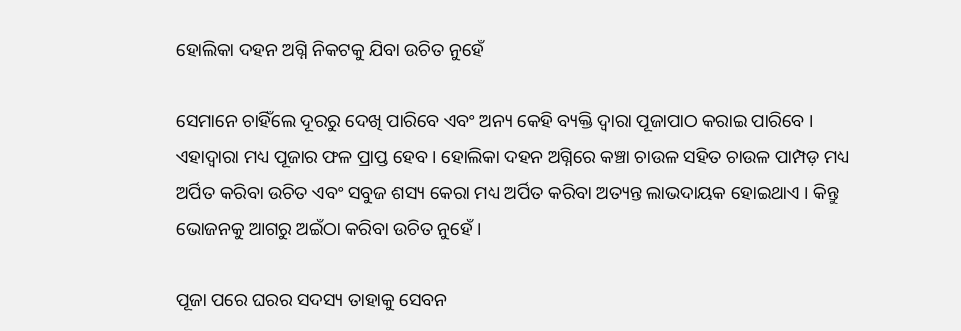ହୋଲିକା ଦହନ ଅଗ୍ନି ନିକଟକୁ ଯିବା ଉଚିତ ନୁହେଁ

ସେମାନେ ଚାହିଁଲେ ଦୂରରୁ ଦେଖି ପାରିବେ ଏବଂ ଅନ୍ୟ କେହି ବ୍ୟକ୍ତି ଦ୍ୱାରା ପୂଜାପାଠ କରାଇ ପାରିବେ । ଏହାଦ୍ବାରା ମଧ୍ୟ ପୂଜାର ଫଳ ପ୍ରାପ୍ତ ହେବ । ହୋଲିକା ଦହନ ଅଗ୍ନିରେ କଞ୍ଚା ଚାଉଳ ସହିତ ଚାଉଳ ପାମ୍ପଡ଼ ମଧ୍ୟ ଅର୍ପିତ କରିବା ଉଚିତ ଏବଂ ସବୁଜ ଶସ୍ୟ କେରା ମଧ୍ୟ ଅର୍ପିତ କରିବା ଅତ୍ୟନ୍ତ ଲାଭଦାୟକ ହୋଇଥାଏ । କିନ୍ତୁ ଭୋଜନକୁ ଆଗରୁ ଅଇଁଠା କରିବା ଉଚିତ ନୁହେଁ ।

ପୂଜା ପରେ ଘରର ସଦସ୍ୟ ତାହାକୁ ସେବନ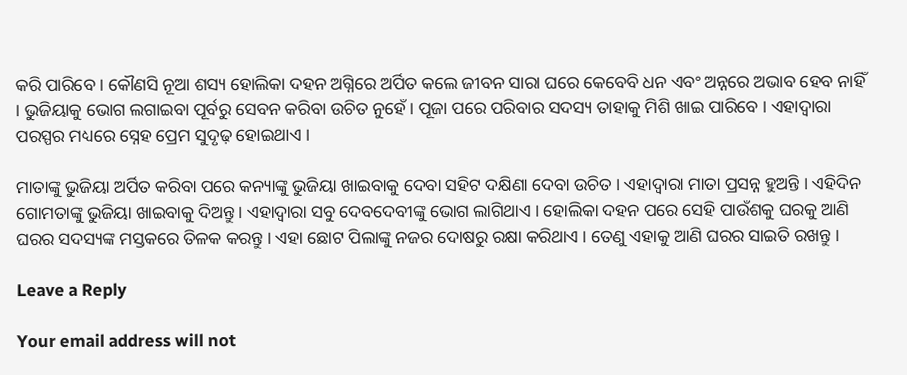କରି ପାରିବେ । କୌଣସି ନୂଆ ଶସ୍ୟ ହୋଲିକା ଦହନ ଅଗ୍ନିରେ ଅର୍ପିତ କଲେ ଜୀବନ ସାରା ଘରେ କେବେବି ଧନ ଏବଂ ଅନ୍ନରେ ଅଭାବ ହେବ ନାହିଁ । ଭୁଜିୟାକୁ ଭୋଗ ଲଗାଇବା ପୂର୍ବରୁ ସେବନ କରିବା ଉଚିତ ନୁହେଁ । ପୂଜା ପରେ ପରିବାର ସଦସ୍ୟ ତାହାକୁ ମିଶି ଖାଇ ପାରିବେ । ଏହାଦ୍ବାରା ପରସ୍ପର ମଧ୍ୟରେ ସ୍ନେହ ପ୍ରେମ ସୁଦୃଢ଼ ହୋଇଥାଏ ।

ମାତାଙ୍କୁ ଭୁଜିୟା ଅର୍ପିତ କରିବା ପରେ କନ୍ୟାଙ୍କୁ ଭୁଜିୟା ଖାଇବାକୁ ଦେବା ସହିଟ ଦକ୍ଷିଣା ଦେବା ଉଚିତ । ଏହାଦ୍ବାରା ମାତା ପ୍ରସନ୍ନ ହୁଅନ୍ତି । ଏହିଦିନ ଗୋମତାଙ୍କୁ ଭୁଜିୟା ଖାଇବାକୁ ଦିଅନ୍ତୁ । ଏହାଦ୍ବାରା ସବୁ ଦେବଦେବୀଙ୍କୁ ଭୋଗ ଲାଗିଥାଏ । ହୋଲିକା ଦହନ ପରେ ସେହି ପାଉଁଶକୁ ଘରକୁ ଆଣି ଘରର ସଦସ୍ୟଙ୍କ ମସ୍ତକରେ ତିଳକ କରନ୍ତୁ । ଏହା ଛୋଟ ପିଲାଙ୍କୁ ନଜର ଦୋଷରୁ ରକ୍ଷା କରିଥାଏ । ତେଣୁ ଏହାକୁ ଆଣି ଘରର ସାଇତି ରଖନ୍ତୁ ।

Leave a Reply

Your email address will not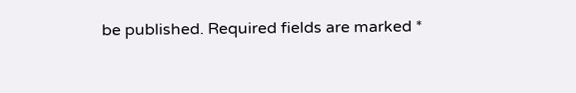be published. Required fields are marked *